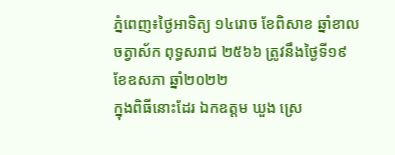ភ្នំពេញ៖ថ្ងៃអាទិត្យ ១៤រោច ខែពិសាខ ឆ្នាំខាល ចត្វាស័ក ពុទ្ធសរាជ ២៥៦៦ ត្រូវនឹងថ្ងៃទី១៩ ខែឧសភា ឆ្នាំ២០២២
ក្នុងពិធីនោះដែរ ឯកឧត្ដម ឃួង ស្រេ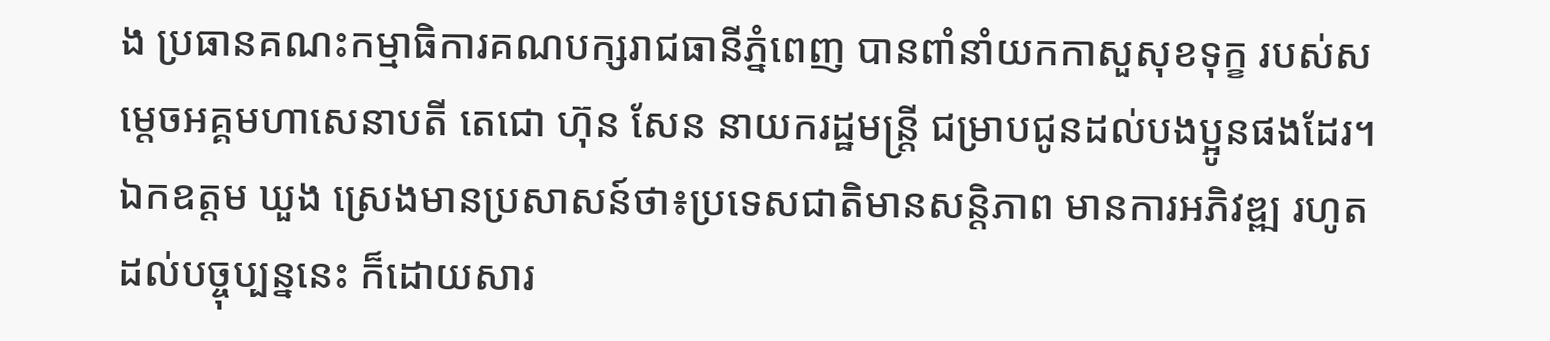ង ប្រធានគណះកម្មាធិការគណបក្សរាជធានីភ្នំពេញ បានពាំនាំយកកាសួសុខទុក្ខ របស់សម្តេចអគ្គមហាសេនាបតី តេជោ ហ៊ុន សែន នាយករដ្ឋមន្ត្រី ជម្រាបជូនដល់បងប្អូនផងដែរ។
ឯកឧត្តម ឃួង ស្រេងមានប្រសាសន៍ថា៖ប្រទេសជាតិមានសន្តិភាព មានការអភិវឌ្ឍ រហូតដល់បច្ចុប្បន្ននេះ ក៏ដោយសារ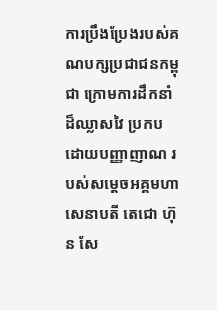ការប្រឹងប្រែងរបស់គណបក្សប្រជាជនកម្ពុជា ក្រោមការដឹកនាំដ៏ឈ្លាសវៃ ប្រកបដោយបញ្ញាញាណ របស់សម្តេចអគ្គមហាសេនាបតី តេជោ ហ៊ុន សែ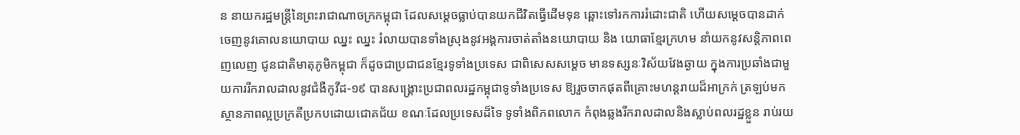ន នាយករដ្ឋមន្ត្រីនៃព្រះរាជាណាចក្រកម្ពុជា ដែលសម្តេចធ្លាប់បានយកជីវិតធ្វើដើមទុន ឆ្ពោះទៅរកការរំដោះជាតិ ហើយសម្តេចបានដាក់ចេញនូវគោលនយោបាយ ឈ្នះ ឈ្នះ រំលាយបានទាំងស្រុងនូវអង្គការចាត់តាំងនយោបាយ និង យោធាខ្មែរក្រហម នាំយកនូវសន្តិភាពពេញលេញ ជូនជាតិមាតុភូមិកម្ពុជា ក៏ដូចជាប្រជាជនខ្មែរទូទាំងប្រទេស ជាពិសេសសម្តេច មានទស្សនៈវិស័យវែងឆ្ងាយ ក្នុងការប្រឆាំងជាមួយការរីករាលដាលនូវជំងឺកូវីដ-១៩ បានសង្គ្រោះប្រជាពលរដ្ឋកម្ពុជាទូទាំងប្រទេស ឱ្យរួចចាកផុតពីគ្រោះមហន្តរាយដ៏អាក្រក់ ត្រឡប់មកស្ថានភាពល្អប្រក្រតីប្រកបដោយជោគជ័យ ខណៈដែលប្រទេសដ៏ទៃ ទូទាំងពិភពលោក កំពុងឆ្លងរីករាលដាលនិងស្លាប់ពលរដ្ឋខ្លួន រាប់រយ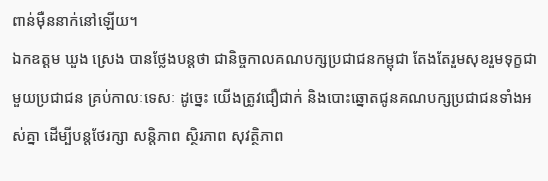ពាន់ម៉ឺននាក់នៅឡើយ។
ឯកឧត្ដម ឃួង ស្រេង បានថ្លែងបន្តថា ជានិច្ចកាលគណបក្សប្រជាជនកម្ពុជា តែងតែរួមសុខរួមទុក្ខជាមួយប្រជាជន គ្រប់កាលៈទេសៈ ដូច្នេះ យើងត្រូវជឿជាក់ និងបោះឆ្នោតជូនគណបក្សប្រជាជនទាំងអស់គ្នា ដើម្បីបន្តថែរក្សា សន្តិភាព ស្ថិរភាព សុវត្ថិភាព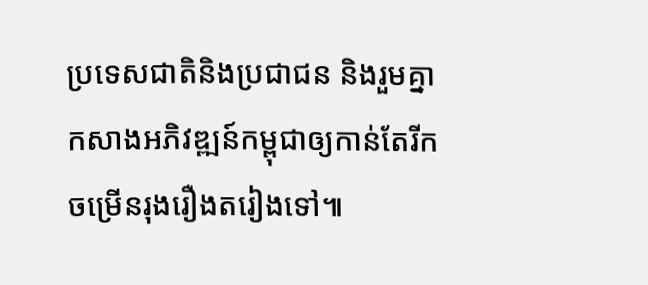ប្រទេសជាតិនិងប្រជាជន និងរួមគ្នាកសាងអភិវឌ្ឍន៍កម្ពុជាឲ្យកាន់តែរីកចម្រើនរុងរឿងតរៀងទៅ៕